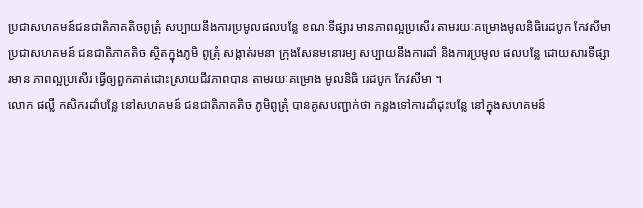ប្រជាសហគមន៍ជនជាតិភាគតិចពូត្រុំ សប្បាយនឹងការប្រមូលផលបន្លែ ខណៈទីផ្សារ មានភាពល្អប្រសើរ តាមរយៈគម្រោងមូលនិធិរេដបូក កែវសីមា
ប្រជាសហគមន៍ ជនជាតិភាគតិច ស្ថិតក្នុងភូមិ ពូត្រុំ សង្កាត់រមនា ក្រុងសែនមនោរម្យ សប្បាយនឹងការដាំ និងការប្រមូល ផលបន្លែ ដោយសារទីផ្សារមាន ភាពល្អប្រសើរ ធ្វើឲ្យពួកគាត់ដោះស្រាយជីវភាពបាន តាមរយៈគម្រោង មូលនិធិ រេដបូក កែវសីមា ។
លោក ផល្លី កសិករដាំបន្លែ នៅសហគមន៍ ជនជាតិភាគតិច ភូមិពូត្រុំ បានគូសបញ្ជាក់ថា កន្លងទៅការដាំដុះបន្លែ នៅក្នុងសហគមន៍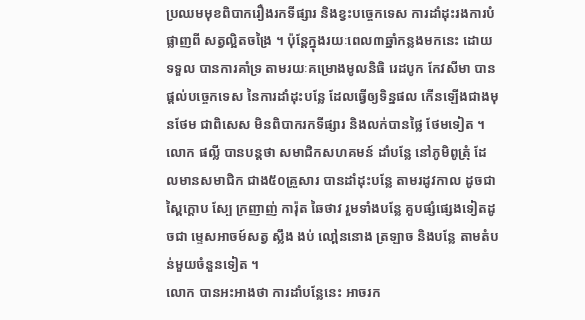ប្រឈមមុខពិបាករឿងរកទីផ្សារ និងខ្វះបច្ចេកទេស ការដាំដុះរងការបំផ្លាញពី សត្វល្អិតចង្រៃ ។ ប៉ុន្តែក្នុងរយៈពេល៣ឆ្នាំកន្លងមកនេះ ដោយទទួល បានការគាំទ្រ តាមរយៈគម្រោងមូលនិធិ រេដបូក កែវសីមា បានផ្តល់បច្ចេកទេស នៃការដាំដុះបន្លែ ដែលធ្វើឲ្យទិន្នផល កើនឡើងជាងមុនថែម ជាពិសេស មិនពិបាករកទីផ្សារ និងលក់បានថ្លៃ ថែមទៀត ។
លោក ផល្លី បានបន្តថា សមាជិកសហគមន៍ ដាំបន្លែ នៅភូមិពូត្រុំ ដែលមានសមាជិក ជាង៥០គ្រួសារ បានដាំដុះបន្លែ តាមរដូវកាល ដូចជា ស្ពៃក្តោប ស្បែ ក្រញាញ់ ការ៉ុត ឆៃថាវ រួមទាំងបន្លែ គួបផ្សំផ្សេងទៀតដូចជា ម្ទេសអាចម៍សត្វ ស្លឹង ងប់ លៅ្ពននោង ត្រឡាច និងបន្លែ តាមតំបន់មួយចំនួនទៀត ។
លោក បានអះអាងថា ការដាំបន្លែនេះ អាចរក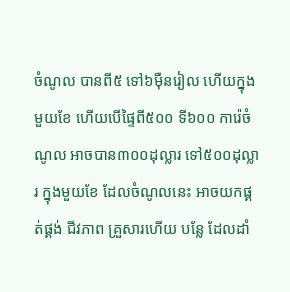ចំណូល បានពី៥ ទៅ៦ម៉ឺនរៀល ហើយក្នុងមួយខែ ហើយបើផ្ទៃពី៥០០ ទី៦០០ ការ៉េចំណូល អាចបាន៣០០ដុល្លារ ទៅ៥០០ដុល្លារ ក្នុងមួយខែ ដែលចំណូលនេះ អាចយកផ្គត់ផ្គង់ ជីវភាព គ្រួសារហើយ បន្លែ ដែលដាំ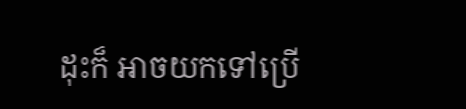ដុះក៏ អាចយកទៅប្រើ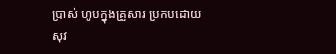ប្រាស់ ហូបក្នុងគ្រួសារ ប្រកបដោយសុវ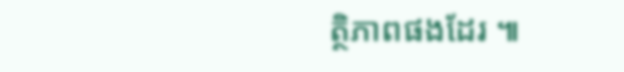ត្ថិភាពផងដែរ ៕